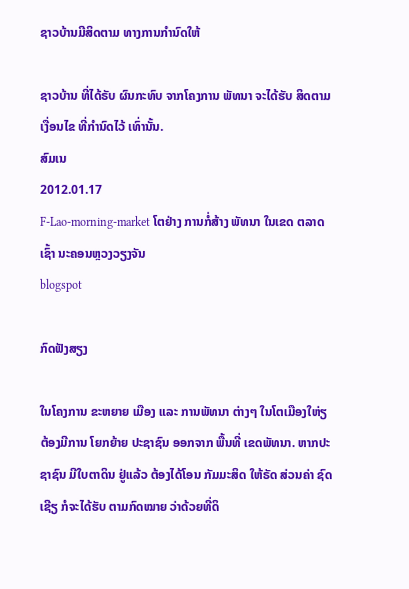ຊາວບ້ານມີສິດຕາມ ທາງການກໍານົດໃຫ້

ຊາວບ້ານ ທີ່ໄດ້ຣັບ ຜົນກະທົບ ຈາກໂຄງການ ພັທນາ ຈະໄດ້ຮັບ ສິດຕາມ ເງື່ອນໄຂ ທີ່ກໍານົດໄວ້ ເທົ່ານັ້ນ.
ສົມເນ
2012.01.17
F-Lao-morning-market ໂຕຢ່າງ ການກໍ່ສ້າງ ພັທນາ ໃນເຂດ ຕລາດເຊົ້າ ນະຄອນຫຼວງວຽງຈັນ
blogspot

ກົດຟັງສຽງ

ໃນໂຄງການ ຂະຫຍາຍ ເມືອງ ແລະ ການພັທນາ ຕ່າງໆ ໃນໂຕເມືອງໃຫ່ຽ ຕ້ອງມີການ ໂຍກຍ້າຍ ປະຊາຊົນ ອອກຈາກ ພື້ນທີ່ ເຂດພັທນາ. ຫາກປະຊາຊົນ ມີໃບຕາດິນ ຢູ່ແລ້ວ ຕ້ອງໄດ້ໂອນ ກັມມະສິດ ໃຫ້ຣັດ ສ່ວນຄ່າ ຊົດເຊີຽ ກໍຈະໄດ້ຮັບ ຕາມກົດໝາຍ ວ່າດ້ວຍທີ່ດິ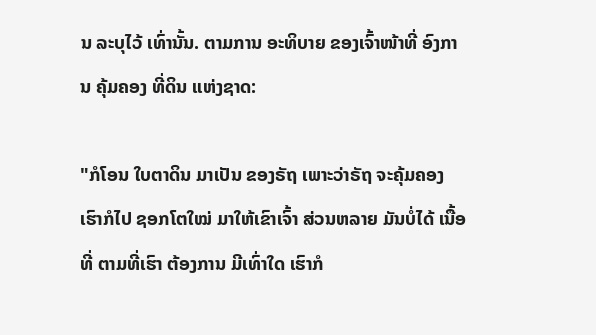ນ ລະບຸໄວ້ ເທົ່ານັ້ນ. ຕາມການ ອະທິບາຍ ຂອງເຈົ້າໜ້າທີ່ ອົງການ ຄຸ້ມຄອງ ທີ່ດິນ ແຫ່ງຊາດ:

"ກໍໂອນ ໃບຕາດິນ ມາເປັນ ຂອງຣັຖ ເພາະວ່າຣັຖ ຈະຄຸ້ມຄອງ ເຮົາກໍໄປ ຊອກໂຕໃໝ່ ມາໃຫ້ເຂົາເຈົ້າ ສ່ວນຫລາຍ ມັນບໍ່ໄດ້ ເນື້ອທີ່ ຕາມທີ່ເຮົາ ຕ້ອງການ ມີເທົ່າໃດ ເຮົາກໍ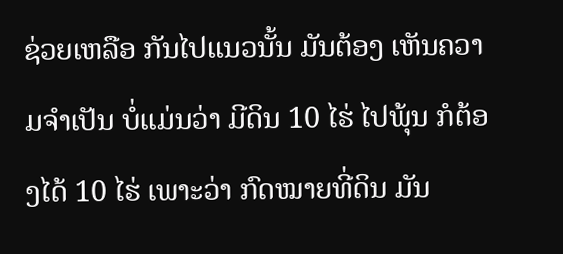ຊ່ວຍເຫລືອ ກັນໄປແນວນັ້ນ ມັນຕ້ອງ ເຫັນຄວາມຈໍາເປັນ ບໍ່ແມ່ນວ່າ ມີດິນ 10 ໄຮ່ ໄປພຸ້ນ ກໍຕ້ອງໄດ້ 10 ໄຮ່ ເພາະວ່າ ກົດໝາຍທີ່ດິນ ມັນ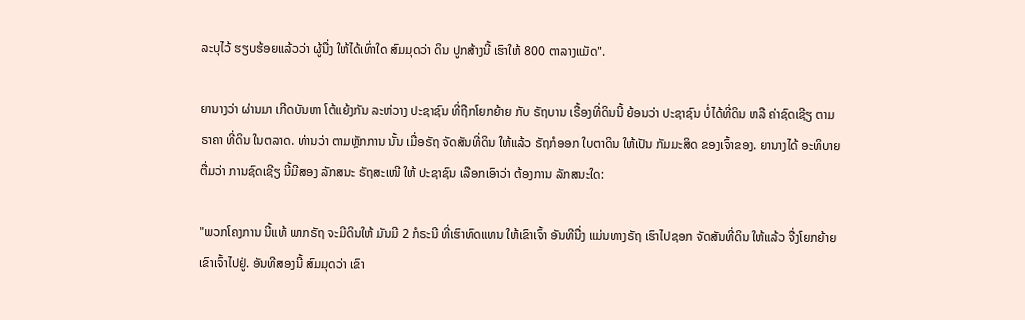ລະບຸໄວ້ ຮຽບຮ້ອຍແລ້ວວ່າ ຜູ້ນື່ງ ໃຫ້ໄດ້ເທົ່າໃດ ສົມມຸດວ່າ ດິນ ປູກສ້າງນີ້ ເຮົາໃຫ້ 800 ຕາລາງແມັດ".

ຍານາງວ່າ ຜ່ານມາ ເກີດບັນຫາ ໂຕ້ແຍ້ງກັນ ລະຫ່ວາງ ປະຊາຊົນ ທີ່ຖືກໂຍກຍ້າຍ ກັບ ຣັຖບານ ເຣື້ອງທີ່ດິນນີ້ ຍ້ອນວ່າ ປະຊາຊົນ ບໍ່ໄດ້ທີ່ດິນ ຫລື ຄ່າຊົດເຊີຽ ຕາມຣາຄາ ທີ່ດິນ ໃນຕລາດ. ທ່ານວ່າ ຕາມຫຼັກການ ນັ້ນ ເມື່ອຣັຖ ຈັດສັນທີ່ດິນ ໃຫ້ແລ້ວ ຣັຖກໍອອກ ໃບຕາດິນ ໃຫ້ເປັນ ກັມມະສິດ ຂອງເຈົ້າຂອງ. ຍານາງໄດ້ ອະທິບາຍ ຕື່ມວ່າ ການຊົດເຊີຽ ນີ້ມີສອງ ລັກສນະ ຣັຖສະເໜີ ໃຫ້ ປະຊາຊົນ ເລືອກເອົາວ່າ ຕ້ອງການ ລັກສນະໃດ:

"ພວກໂຄງການ ນີ້ແທ້ ພາກຣັຖ ຈະມີດິນໃຫ້ ມັນມີ 2 ກໍຣະນີ ທີ່ເຮົາທົດແທນ ໃຫ້ເຂົາເຈົ້າ ອັນທີນື່ງ ແມ່ນທາງຣັຖ ເຮົາໄປຊອກ ຈັດສັນທີ່ດິນ ໃຫ້ແລ້ວ ຈື່ງໂຍກຍ້າຍ ເຂົາເຈົ້າໄປຢູ່. ອັນທີສອງນີ້ ສົມມຸດວ່າ ເຂົາ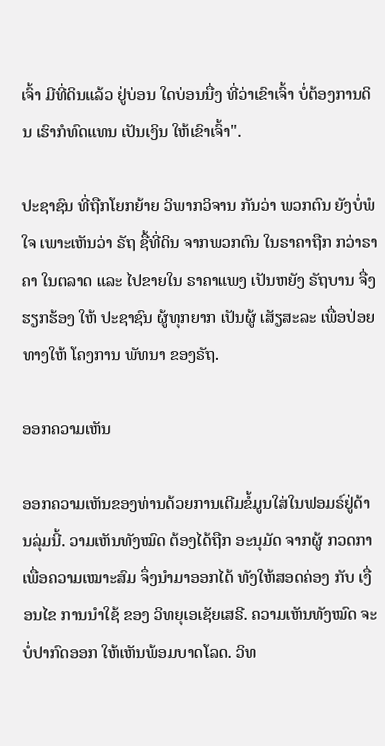ເຈົ້າ ມີທີ່ດິນແລ້ວ ຢູ່ບ່ອນ ໃດບ່ອນນື່ງ ທີ່ວ່າເຂົາເຈົ້າ ບໍ່ຕ້ອງການດິນ ເຮົາກໍທົດແທນ ເປັນເງິນ ໃຫ້ເຂົາເຈົ້າ".

ປະຊາຊົນ ທີ່ຖືກໂຍກຍ້າຍ ວິພາກວິຈານ ກັນວ່າ ພວກຕົນ ຍັງບໍ່ພໍໃຈ ເພາະເຫັນວ່າ ຣັຖ ຊື້ທີ່ດິນ ຈາກພວກຕົນ ໃນຣາຄາຖືກ ກວ່າຣາຄາ ໃນຕລາດ ແລະ ໄປຂາຍໃນ ຣາຄາແພງ ເປັນຫຍັງ ຣັຖບານ ຈື່ງຮຽກຮ້ອງ ໃຫ້ ປະຊາຊົນ ຜູ້ທຸກຍາກ ເປັນຜູ້ ເສັຽສະລະ ເພື່ອປ່ອຍທາງໃຫ້ ໂຄງການ ພັທນາ ຂອງຣັຖ.

ອອກຄວາມເຫັນ

ອອກຄວາມເຫັນຂອງທ່ານດ້ວຍການເຕີມຂໍ້ມູນໃສ່ໃນຟອມຣ໌ຢູ່ດ້ານລຸ່ມນີ້. ວາມເຫັນທັງໝົດ ຕ້ອງໄດ້ຖືກ ອະນຸມັດ ຈາກຜູ້ ກວດກາ ເພື່ອຄວາມເໝາະສົມ ຈຶ່ງນໍາມາອອກໄດ້ ທັງໃຫ້ສອດຄ່ອງ ກັບ ເງື່ອນໄຂ ການນຳໃຊ້ ຂອງ ວິທຍຸເອເຊັຍເສຣີ. ຄວາມເຫັນທັງໝົດ ຈະບໍ່ປາກົດອອກ ໃຫ້ເຫັນພ້ອມບາດໂລດ. ວິທ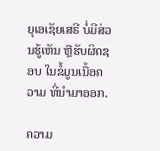ຍຸເອເຊັຍເສຣີ ບໍ່ມີສ່ວນຮູ້ເຫັນ ຫຼືຮັບຜິດຊອບ ໃນຂໍ້ມູນເນື້ອຄວາມ ທີ່ນໍາມາອອກ.

ຄວາມ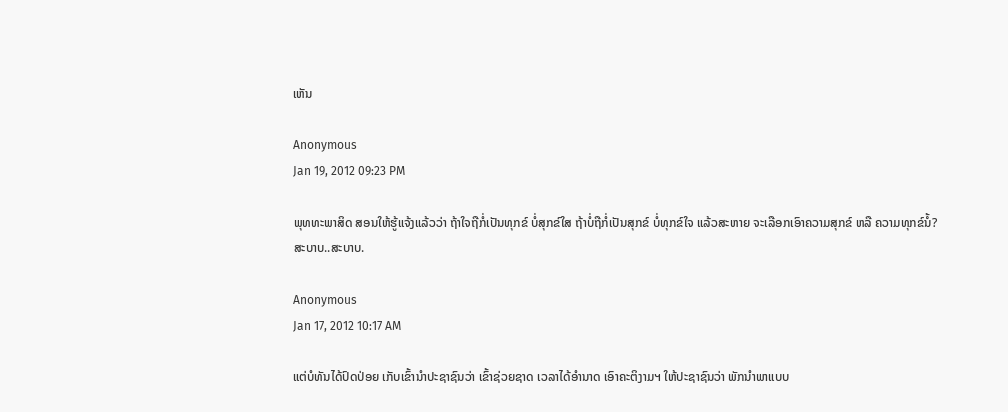ເຫັນ

Anonymous
Jan 19, 2012 09:23 PM

ພຸທທະພາສິດ ສອນໃຫ້ຮູ້ແຈ້ງແລ້ວວ່າ ຖ້າໃຈຖືກໍ່ເປັນທຸກຂ໌ ບໍ່ສຸກຂ໌ໃສ ຖ້າບໍ່ຖືກໍ່ເປັນສຸກຂ໌ ບໍ່ທຸກຂ໌ໃຈ ແລ້ວສະຫາຍ ຈະເລືອກເອົາຄວາມສຸກຂ໌ ຫລື ຄວາມທຸກຂ໌ນໍ້? ສະບາບ..ສະບາບ.

Anonymous
Jan 17, 2012 10:17 AM

ແຕ່ບໍທັນໄດ້ປົດປ່ອຍ ເກັບເຂົ້ານຳປະຊາຊົນວ່າ ເຂົ້າຊ່ວຍຊາດ ເວລາໄດ້ອຳນາດ ເອົາຄະຕິງາມຯ ໃຫ້ປະຊາຊົນວ່າ ພັກນຳພາແບບ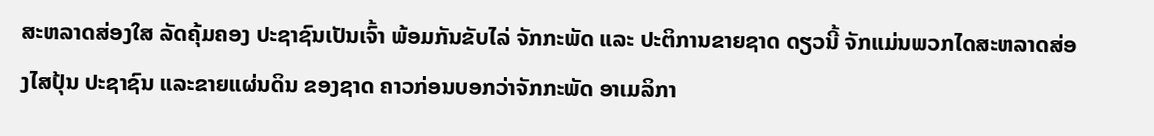ສະຫລາດສ່ອງໃສ ລັດຄຸ້ມຄອງ ປະຊາຊົນເປັນເຈົ້າ ພ້ອມກັນຂັບໄລ່ ຈັກກະພັດ ແລະ ປະຕິການຂາຍຊາດ ດຽວນີ້ ຈັກແມ່ນພວກໄດສະຫລາດສ່ອງໄສປຸ້ນ ປະຊາຊົນ ແລະຂາຍແຜ່ນດິນ ຂອງຊາດ ຄາວກ່ອນບອກວ່າຈັກກະພັດ ອາເມລິກາ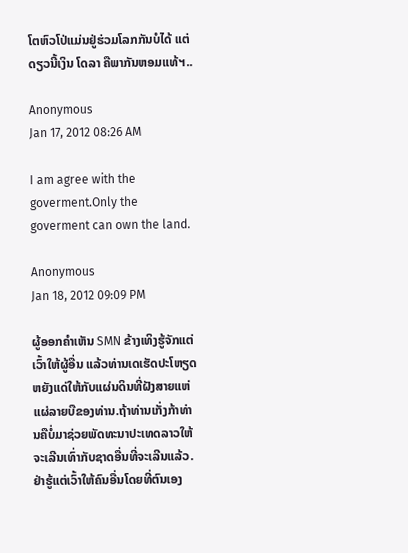ໂຕຫົວໂປ່ແມ່ນຢູ່ຮ່ວມໂລກກັນບໍໄດ້ ແຕ່ດຽວນີ້ເງິນ ໂດລາ ຄືພາກັນຫອມແທ້ຯ..

Anonymous
Jan 17, 2012 08:26 AM

I am agree with the goverment.Only the goverment can own the land.

Anonymous
Jan 18, 2012 09:09 PM

ຜູ້ອອກຄຳເຫັນ SMN ຂ້າງເທິງຮູ້ຈັກແຕ່ເວົ້າໃຫ້ຜູ້ອື່ນ ແລ້ວທ່ານເດເຮັດປະໂຫຽດຫຍັງແດ່ໃຫ້ກັບແຜ່ນດິນທີ່ຝັງສາຍແຫ່ແຜ່ລາຍບືຂອງທ່ານ.ຖ້າທ່ານເກັ່ງກ້າທ່ານຄືບໍ່ມາຊ່ວຍພັດທະນາປະເທດລາວໃຫ້ຈະເລີນເທົ່າກັບຊາດອື່ນທີ່ຈະເລີນແລ້ວ.ຢ່າຮູ້ແຕ່ເວົ້າໃຫ້ຄົນອື່ນໂດຍທີ່ຕົນເອງ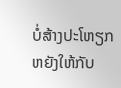ບໍ່ສ້າງປະໂຫຽກຫຍັງໃຫ້ກັບ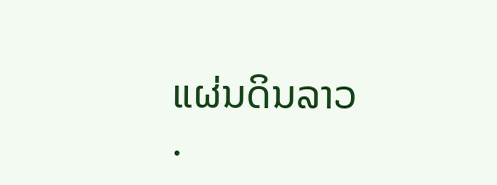ແຜ່ນດິນລາວ
.